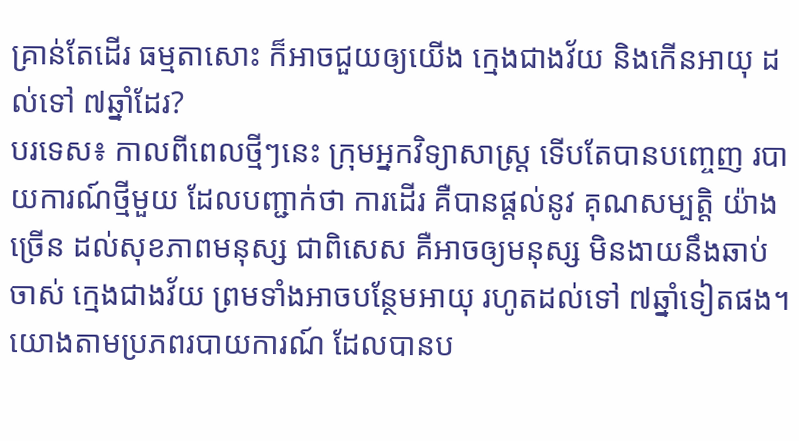គ្រាន់តែដើរ ធម្មតាសោះ ក៏អាចជួយឲ្យយើង ក្មេងជាងវ័យ និងកើនអាយុ ដល់ទៅ ៧ឆ្នាំដែរ?
បរទេស៖ កាលពីពេលថ្មីៗនេះ ក្រុមអ្នកវិទ្យាសាស្ត្រ ទើបតែបានបញ្ចេញ របាយការណ៍ថ្មីមួយ ដែលបញ្ជាក់ថា ការដើរ គឺបានផ្តល់នូវ គុណសម្បត្តិ យ៉ាងច្រើន ដល់សុខភាពមនុស្ស ជាពិសេស គឺអាចឲ្យមនុស្ស មិនងាយនឹងឆាប់ចាស់ ក្មេងជាងវ័យ ព្រមទាំងអាចបន្ថែមអាយុ រហូតដល់ទៅ ៧ឆ្នាំទៀតផង។
យោងតាមប្រភពរបាយការណ៍ ដែលបានប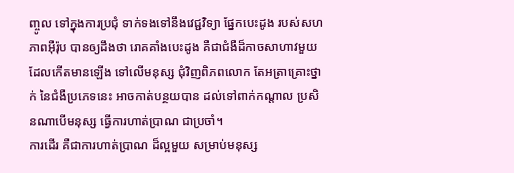ញ្ចូល ទៅក្នុងការប្រជុំ ទាក់ទងទៅនឹងវេជ្ជវិទ្យា ផ្នែកបេះដូង របស់សហភាពអ៊ឺរ៉ុប បានឲ្យដឹងថា រោគគាំងបេះដូង គឺជាជំងឺដ៏កាចសាហាវមួយ ដែលកើតមានឡើង ទៅលើមនុស្ស ជុំវិញពិភពលោក តែអត្រាគ្រោះថ្នាក់ នៃជំងឺប្រភេទនេះ អាចកាត់បន្ថយបាន ដល់ទៅពាក់កណ្តាល ប្រសិនណាបើមនុស្ស ធ្វើការហាត់ប្រាណ ជាប្រចាំ។
ការដើរ គឺជាការហាត់ប្រាណ ដ៏ល្អមួយ សម្រាប់មនុស្ស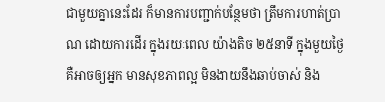ជាមួយគ្នានេះដែរ ក៏មានការបញ្ជាក់បន្ថែមថា ត្រឹមការហាត់ប្រាណ ដោយការដើរ ក្នុងរយៈពេល យ៉ាងតិច ២៥នាទី ក្នុងមួយថ្ងៃ គឺអាចឲ្យអ្នក មានសុខភាពល្អ មិនងាយនឹងឆាប់ចាស់ និង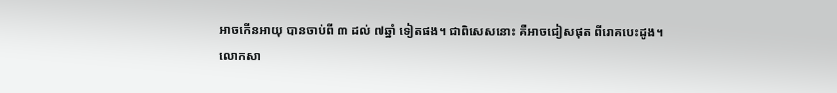អាចកើនអាយុ បានចាប់ពី ៣ ដល់ ៧ឆ្នាំ ទៀតផង។ ជាពិសេសនោះ គឺអាចជៀសផុត ពីរោគបេះដូង។
លោកសា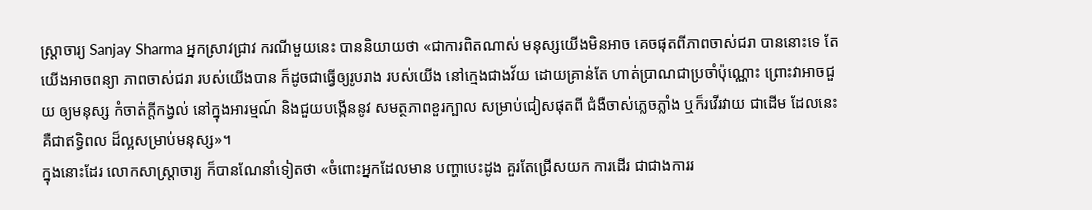ស្ត្រាចារ្យ Sanjay Sharma អ្នកស្រាវជ្រាវ ករណីមួយនេះ បាននិយាយថា «ជាការពិតណាស់ មនុស្សយើងមិនអាច គេចផុតពីភាពចាស់ជរា បាននោះទេ តែយើងអាចពន្យា ភាពចាស់ជរា របស់យើងបាន ក៏ដូចជាធ្វើឲ្យរូបរាង របស់យើង នៅក្មេងជាងវ័យ ដោយគ្រាន់តែ ហាត់ប្រាណជាប្រចាំប៉ុណ្ណោះ ព្រោះវាអាចជួយ ឲ្យមនុស្ស កំចាត់ក្តីកង្វល់ នៅក្នុងអារម្មណ៍ និងជួយបង្កើននូវ សមត្ថភាពខួរក្បាល សម្រាប់ជៀសផុតពី ជំងឺចាស់ភ្លេចភ្លាំង ឬក៏រវើរវាយ ជាដើម ដែលនេះគឺជាឥទ្ធិពល ដ៏ល្អសម្រាប់មនុស្ស»។
ក្នុងនោះដែរ លោកសាស្ត្រាចារ្យ ក៏បានណែនាំទៀតថា «ចំពោះអ្នកដែលមាន បញ្ហាបេះដូង គួរតែជ្រើសយក ការដើរ ជាជាងការរ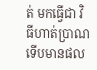ត់ មកធ្វើជា វិធីហាត់ប្រាណ ទើបមានផល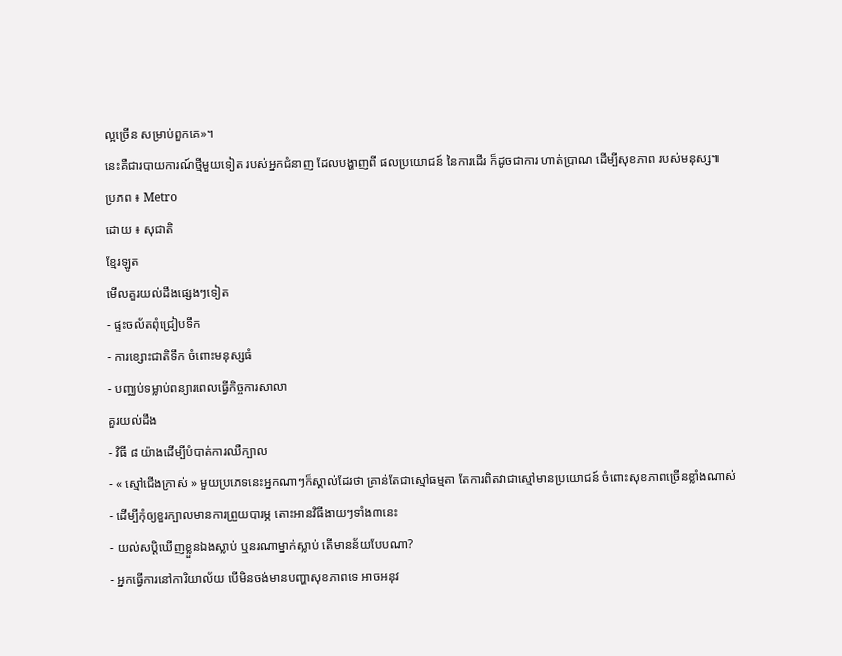ល្អច្រើន សម្រាប់ពួកគេ»។
នេះគឺជារបាយការណ៍ថ្មីមួយទៀត របស់អ្នកជំនាញ ដែលបង្ហាញពី ផលប្រយោជន៍ នៃការដើរ ក៏ដូចជាការ ហាត់ប្រាណ ដើម្បីសុខភាព របស់មនុស្ស៕
ប្រភព ៖ Metro
ដោយ ៖ សុជាតិ
ខ្មែរឡូត
មើលគួរយល់ដឹងផ្សេងៗទៀត
- ផ្ទះចល័តពុំជ្រៀបទឹក
- ការខ្សោះជាតិទឹក ចំពោះមនុស្សធំ
- បញ្ឈប់ទម្លាប់ពន្យារពេលធ្វើកិច្ចការសាលា
គួរយល់ដឹង
- វិធី ៨ យ៉ាងដើម្បីបំបាត់ការឈឺក្បាល
- « ស្មៅជើងក្រាស់ » មួយប្រភេទនេះអ្នកណាៗក៏ស្គាល់ដែរថា គ្រាន់តែជាស្មៅធម្មតា តែការពិតវាជាស្មៅមានប្រយោជន៍ ចំពោះសុខភាពច្រើនខ្លាំងណាស់
- ដើម្បីកុំឲ្យខួរក្បាលមានការព្រួយបារម្ភ តោះអានវិធីងាយៗទាំង៣នេះ
- យល់សប្តិឃើញខ្លួនឯងស្លាប់ ឬនរណាម្នាក់ស្លាប់ តើមានន័យបែបណា?
- អ្នកធ្វើការនៅការិយាល័យ បើមិនចង់មានបញ្ហាសុខភាពទេ អាចអនុវ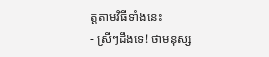ត្តតាមវិធីទាំងនេះ
- ស្រីៗដឹងទេ! ថាមនុស្ស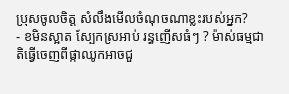ប្រុសចូលចិត្ត សំលឹងមើលចំណុចណាខ្លះរបស់អ្នក?
- ខមិនស្អាត ស្បែកស្រអាប់ រន្ធញើសធំៗ ? ម៉ាស់ធម្មជាតិធ្វើចេញពីផ្កាឈូកអាចជួ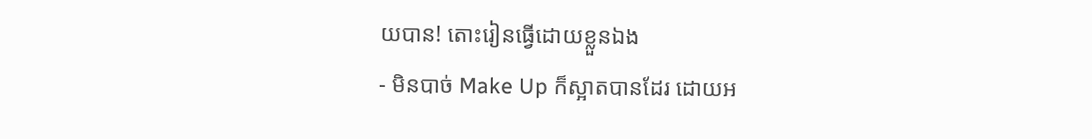យបាន! តោះរៀនធ្វើដោយខ្លួនឯង
- មិនបាច់ Make Up ក៏ស្អាតបានដែរ ដោយអ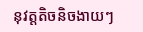នុវត្តតិចនិចងាយៗ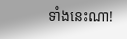ទាំងនេះណា!